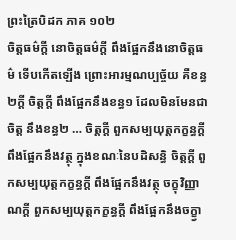ព្រះត្រៃបិដក ភាគ ១០២
ចិត្តធម៌ក្តី នោចិត្តធម៌ក្តី ពឹងផ្អែកនឹងនោចិត្តធម៌ ទើបកើតឡើង ព្រោះអារម្មណប្បច្ច័យ គឺខន្ធ២ក្តី ចិត្តក្តី ពឹងផ្អែកនឹងខន្ធ១ ដែលមិនមែនជាចិត្ត នឹងខន្ធ២ … ចិត្តក្តី ពួកសម្បយុត្តកក្ខន្ធក្តី ពឹងផ្អែកនឹងវត្ថុ ក្នុងខណៈនៃបដិសន្ធិ ចិត្តក្តី ពួកសម្បយុត្តកក្ខន្ធក្តី ពឹងផ្អែកនឹងវត្ថុ ចក្ខុវិញ្ញាណក្តី ពួកសម្បយុត្តកក្ខន្ធក្តី ពឹងផ្អែកនឹងចក្ខ្វា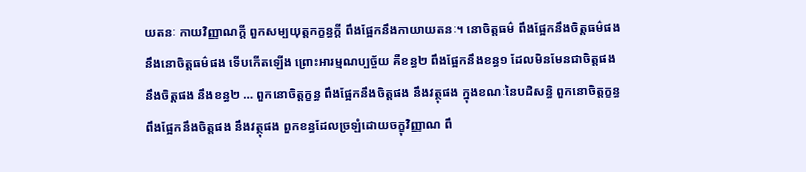យតនៈ កាយវិញ្ញាណក្តី ពួកសម្បយុត្តកក្ខន្ធក្តី ពឹងផ្អែកនឹងកាយាយតនៈ។ នោចិត្តធម៌ ពឹងផ្អែកនឹងចិត្តធម៌ផង នឹងនោចិត្តធម៌ផង ទើបកើតឡើង ព្រោះអារម្មណប្បច្ច័យ គឺខន្ធ២ ពឹងផ្អែកនឹងខន្ធ១ ដែលមិនមែនជាចិត្តផង នឹងចិត្តផង នឹងខន្ធ២ … ពួកនោចិត្តក្ខន្ធ ពឹងផ្អែកនឹងចិត្តផង នឹងវត្ថុផង ក្នុងខណៈនៃបដិសន្ធិ ពួកនោចិត្តក្ខន្ធ ពឹងផ្អែកនឹងចិត្តផង នឹងវត្ថុផង ពួកខន្ធដែលច្រឡំដោយចក្ខុវិញ្ញាណ ពឹ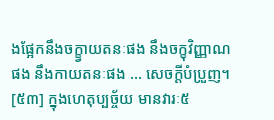ងផ្អែកនឹងចក្ខ្វាយតនៈផង នឹងចក្ខុវិញ្ញាណផង នឹងកាយតនៈផង … សេចក្តីបំប្រួញ។
[៥៣] ក្នុងហេតុប្បច្ច័យ មានវារៈ៥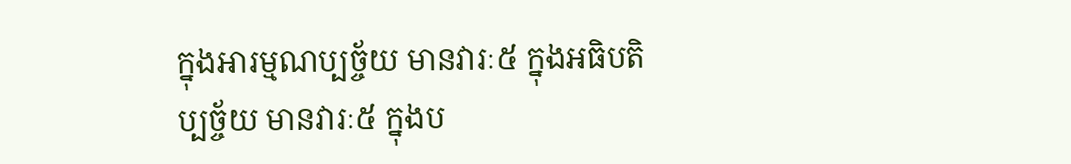ក្នុងអារម្មណប្បច្ច័យ មានវារៈ៥ ក្នុងអធិបតិប្បច្ច័យ មានវារៈ៥ ក្នុងប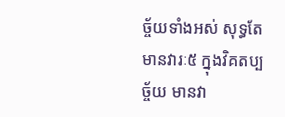ច្ច័យទាំងអស់ សុទ្ធតែមានវារៈ៥ ក្នុងវិគតប្បច្ច័យ មានវា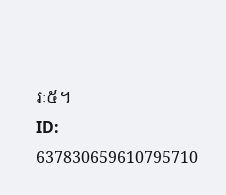រៈ៥។
ID: 637830659610795710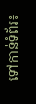ទៅកាន់ទំព័រ៖